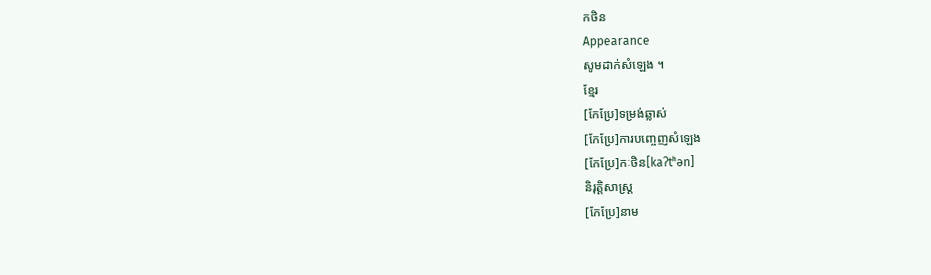កថិន
Appearance
សូមដាក់សំឡេង ។
ខ្មែរ
[កែប្រែ]ទម្រង់ឆ្លាស់
[កែប្រែ]ការបញ្ចេញសំឡេង
[កែប្រែ]កៈថិន[kaʔtʰən]
និរុត្តិសាស្ត្រ
[កែប្រែ]នាម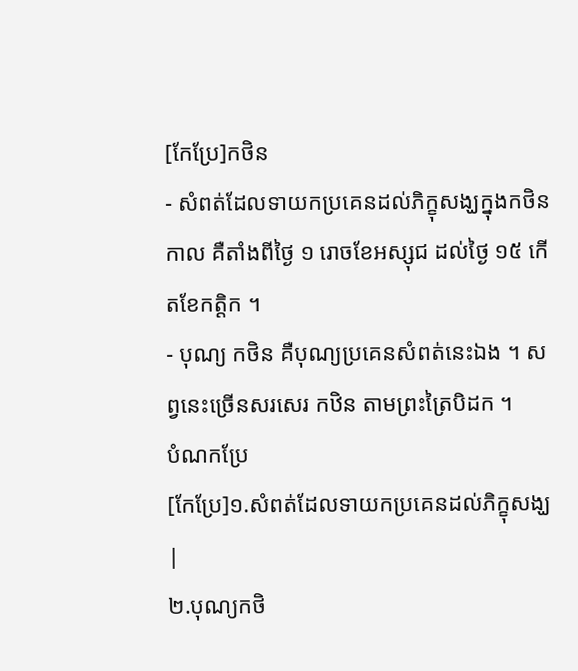[កែប្រែ]កថិន
- សំពត់ដែលទាយកប្រគេនដល់ភិក្ខុសង្ឃក្នុងកថិនកាល គឺតាំងពីថ្ងៃ ១ រោចខែអស្សុជ ដល់ថ្ងៃ ១៥ កើតខែកត្ដិក ។
- បុណ្យ កថិន គឺបុណ្យប្រគេនសំពត់នេះឯង ។ សព្វនេះច្រើនសរសេរ កឋិន តាមព្រះត្រៃបិដក ។
បំណកប្រែ
[កែប្រែ]១.សំពត់ដែលទាយកប្រគេនដល់ភិក្ខុសង្ឃ
|
២.បុណ្យកថិ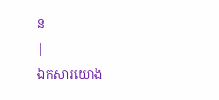ន
|
ឯកសារយោង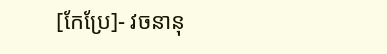[កែប្រែ]- វចនានុ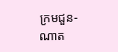ក្រមជួន-ណាត